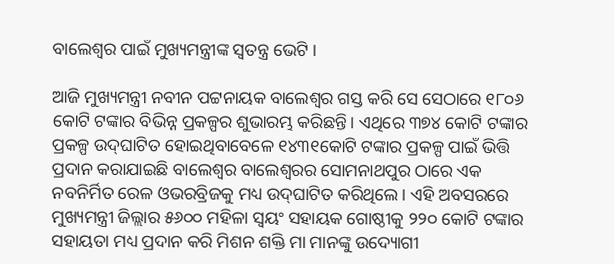ବାଲେଶ୍ଵର ପାଇଁ ମୁଖ୍ୟମନ୍ତ୍ରୀଙ୍କ ସ୍ୱତନ୍ତ୍ର ଭେଟି ।

ଆଜି ମୁଖ୍ୟମନ୍ତ୍ରୀ ନବୀନ ପଟ୍ଟନାୟକ ବାଲେଶ୍ବର ଗସ୍ତ କରି ସେ ସେଠାରେ ୧୮୦୬ କୋଟି ଟଙ୍କାର ବିଭିନ୍ନ ପ୍ରକଳ୍ପର ଶୁଭାରମ୍ଭ କରିଛନ୍ତି। ଏଥିରେ ୩୭୪ କୋଟି ଟଙ୍କାର ପ୍ରକଳ୍ପ ଉଦ୍‌ଘାଟିତ ହୋଇଥିବାବେଳେ ୧୪୩୧କୋଟି ଟଙ୍କାର ପ୍ରକଳ୍ପ ପାଇଁ ଭିତ୍ତି ପ୍ରଦାନ କରାଯାଇଛି ବାଲେଶ୍ଵର ବାଲେଶ୍ବରର ସୋମନାଥପୁର ଠାରେ ଏକ ନବନିର୍ମିତ ରେଳ ଓଭରବ୍ରିଜକୁ ମଧ୍ୟ ଉଦ୍‌ଘାଟିତ କରିଥିଲେ। ଏହି ଅବସରରେ ମୁଖ୍ୟମନ୍ତ୍ରୀ ଜିଲ୍ଲାର ୫୬୦୦ ମହିଳା ସ୍ବୟଂ ସହାୟକ ଗୋଷ୍ଠୀକୁ ୨୨୦ କୋଟି ଟଙ୍କାର ସହାୟତା ମଧ୍ୟ ପ୍ରଦାନ କରି ମିଶନ ଶକ୍ତି ମା ମାନଙ୍କୁ ଉଦ୍ୟୋଗୀ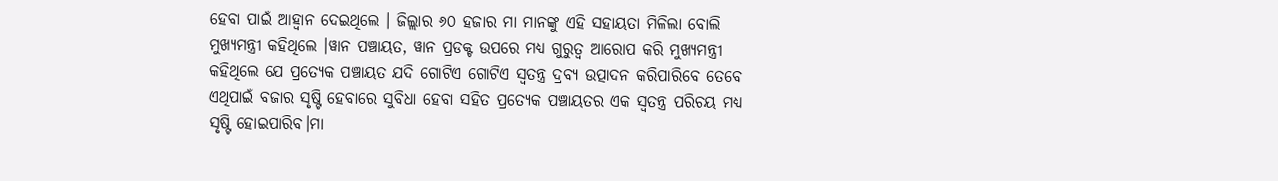ହେବା ପାଇଁ ଆହ୍ବାନ ଦେଇଥିଲେ । ଜିଲ୍ଲାର ୬୦ ହଜାର ମା ମାନଙ୍କୁ ଏହି ସହାୟତା ମିଳିଲା ବୋଲି ମୁଖ୍ୟମନ୍ତ୍ରୀ କହିଥିଲେ ।ୱାନ ପଞ୍ଚାୟତ, ୱାନ ପ୍ରଡକ୍ଟ ଉପରେ ମଧ୍ୟ ଗୁରୁତ୍ବ ଆରୋପ କରି ମୁଖ୍ୟମନ୍ତ୍ରୀ କହିଥିଲେ ଯେ ପ୍ରତ୍ୟେକ ପଞ୍ଚାୟତ ଯଦି ଗୋଟିଏ ଗୋଟିଏ ସ୍ବତନ୍ତ୍ର ଦ୍ରବ୍ୟ ଉତ୍ପାଦନ କରିପାରିବେ ତେବେ ଏଥିପାଇଁ ବଜାର ସୃଷ୍ଟି ହେବାରେ ସୁବିଧା ହେବା ସହିତ ପ୍ରତ୍ୟେକ ପଞ୍ଚାୟତର ଏକ ସ୍ବତନ୍ତ୍ର ପରିଚୟ ମଧ୍ୟ ସୃଷ୍ଟି ହୋଇପାରିବ।ମା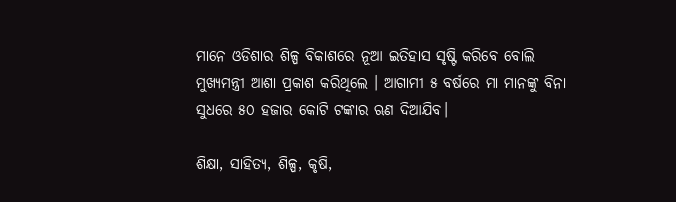ମାନେ ଓଡିଶାର ଶିଳ୍ପ ବିକାଶରେ ନୂଆ ଇତିହାସ ସୃଷ୍ଟି କରିବେ ବୋଲି ମୁଖ୍ୟମନ୍ତ୍ରୀ ଆଶା ପ୍ରକାଶ କରିଥିଲେ । ଆଗାମୀ ୫ ବର୍ଷରେ ମା ମାନଙ୍କୁ ବିନା ସୁଧରେ ୫୦ ହଜାର କୋଟି ଟଙ୍କାର ଋଣ ଦିଆଯିବ।

ଶିକ୍ଷା, ସାହିତ୍ୟ, ଶିଳ୍ପ, କୃଷି,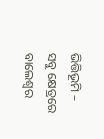ଭିତ୍ତିଭୂମି – ସବୁ କ୍ଷେତ୍ରରେ ବାଲେଶ୍ବର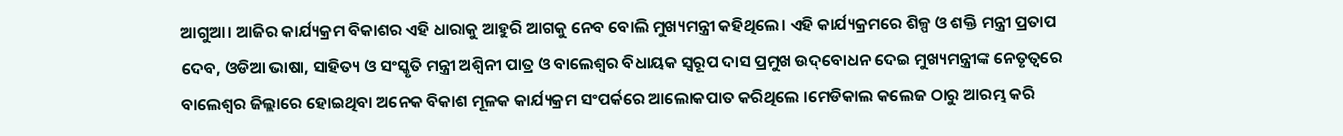ଆଗୁଆ। ଆଜିର କାର୍ଯ୍ୟକ୍ରମ ବିକାଶର ଏହି ଧାରାକୁ ଆହୁରି ଆଗକୁ ନେବ ବୋଲି ମୁଖ୍ୟମନ୍ତ୍ରୀ କହିଥିଲେ। ଏହି କାର୍ଯ୍ୟକ୍ରମରେ ଶିଳ୍ପ ଓ ଶକ୍ତି ମନ୍ତ୍ରୀ ପ୍ରତାପ ଦେବ, ଓଡିଆ ଭାଷା, ସାହିତ୍ୟ ଓ ସଂସ୍କୃତି ମନ୍ତ୍ରୀ ଅଶ୍ବିନୀ ପାତ୍ର ଓ ବାଲେଶ୍ବର ବିଧାୟକ ସ୍ବରୂପ ଦାସ ପ୍ରମୁଖ ଉଦ୍‌ବୋଧନ ଦେଇ ମୁଖ୍ୟମନ୍ତ୍ରୀଙ୍କ ନେତୃତ୍ବରେ ବାଲେଶ୍ବର ଜିଲ୍ଲାରେ ହୋଇଥିବା ଅନେକ ବିକାଶ ମୂଳକ କାର୍ଯ୍ୟକ୍ରମ ସଂପର୍କରେ ଆଲୋକପାତ କରିଥିଲେ ।ମେଡିକାଲ କଲେଜ ଠାରୁ ଆରମ୍ଭ କରି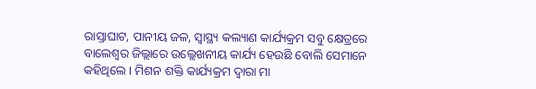ରାସ୍ତାଘାଟ, ପାନୀୟ ଜଳ, ସ୍ବାସ୍ଥ୍ୟ କଲ୍ୟାଣ କାର୍ଯ୍ୟକ୍ରମ ସବୁ କ୍ଷେତ୍ରରେ ବାଲେଶ୍ବର ଜିଲ୍ଲାରେ ଉଲ୍ଲେଖନୀୟ କାର୍ଯ୍ୟ ହେଉଛି ବୋଲି ସେମାନେ କହିଥିଲେ । ମିଶନ ଶକ୍ତି କାର୍ଯ୍ୟକ୍ରମ ଦ୍ବାରା ମା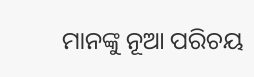ମାନଙ୍କୁ ନୂଆ ପରିଚୟ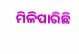ମିଳିପାରିଛି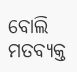ବୋଲି ମତବ୍ୟକ୍ତ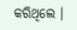କରିଥିଲେ ।